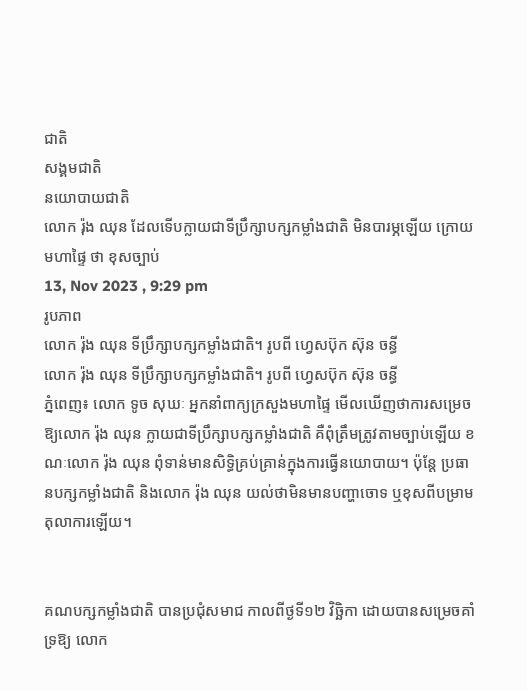ជាតិ
សង្គមជាតិ
នយោបាយជាតិ
លោក រ៉ុង ឈុន ដែលទើបក្លាយជាទីប្រឹក្សាបក្សកម្លាំងជាតិ មិនបារម្ភឡើយ ក្រោយមហាផ្ទៃ ថា ខុសច្បាប់
13, Nov 2023 , 9:29 pm
រូបភាព
លោក រ៉ុង ឈុន ទីប្រឹក្សាបក្សកម្លាំងជាតិ។ រូបពី ហ្វេសប៊ុក ស៊ុន ចន្ធី
លោក រ៉ុង ឈុន ទីប្រឹក្សាបក្សកម្លាំងជាតិ។ រូបពី ហ្វេសប៊ុក ស៊ុន ចន្ធី
ភ្នំពេញ៖ លោក ទូច សុឃៈ អ្នកនាំពាក្យក្រសួងមហាផ្ទៃ មើលឃើញថាការសម្រេចឱ្យលោក រ៉ុង ឈុន ក្លាយជាទីប្រឹក្សាបក្សកម្លាំងជាតិ គឺពុំត្រឹមត្រូវតាមច្បាប់ឡើយ ខណៈលោក រ៉ុង ឈុន ពុំទាន់មានសិទ្ធិគ្រប់គ្រាន់ក្នុងការធ្វើនយោបាយ។ ប៉ុន្តែ ប្រធានបក្សកម្លាំងជាតិ និងលោក រ៉ុង ឈុន យល់ថាមិនមានបញ្ហាចោទ ឬខុសពីបម្រាមតុលាការឡើយ។


គណបក្សកម្លាំងជាតិ បានប្រជុំសមាជ កាលពីថ្ងទី១២ វិច្ឆិកា ដោយបានសម្រេចគាំទ្រឱ្យ លោក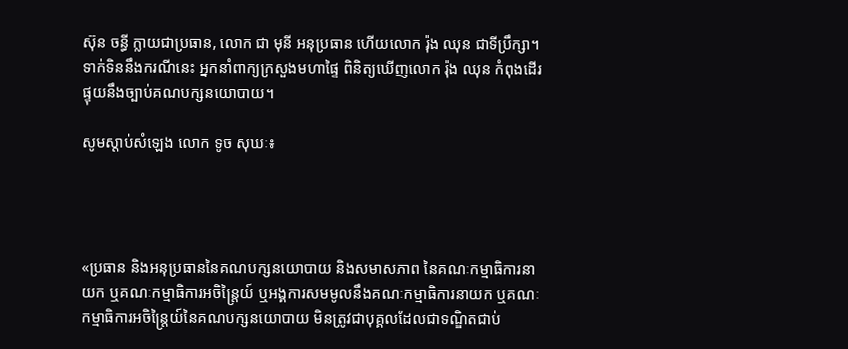ស៊ុន ចន្ធី ក្លាយជាប្រធាន, លោក ជា មុនី អនុប្រធាន ហើយលោក រ៉ុង ឈុន ជាទីប្រឹក្សា។ ទាក់ទិននឹងករណីនេះ អ្នកនាំពាក្យក្រសួងមហាផ្ទៃ ពិនិត្យឃើញលោក រ៉ុង ឈុន កំពុងដើរផ្ទុយនឹងច្បាប់គណបក្សនយោបាយ។

សូមស្ដាប់សំឡេង លោក ទូច សុឃៈ៖




«ប្រធាន និងអនុប្រធាននៃគណបក្សនយោបាយ និងសមាសភាព នៃគណៈកម្មាធិការនាយក ឬគណៈកម្មាធិការអចិន្រ្តៃយ៍ ឬអង្គការសមមូលនឹងគណៈកម្មាធិការនាយក ឬគណៈកម្មាធិការអចិន្រ្តៃយ៍នៃគណបក្សនយោបាយ មិនត្រូវជាបុគ្គលដែលជាទណ្ឌិតជាប់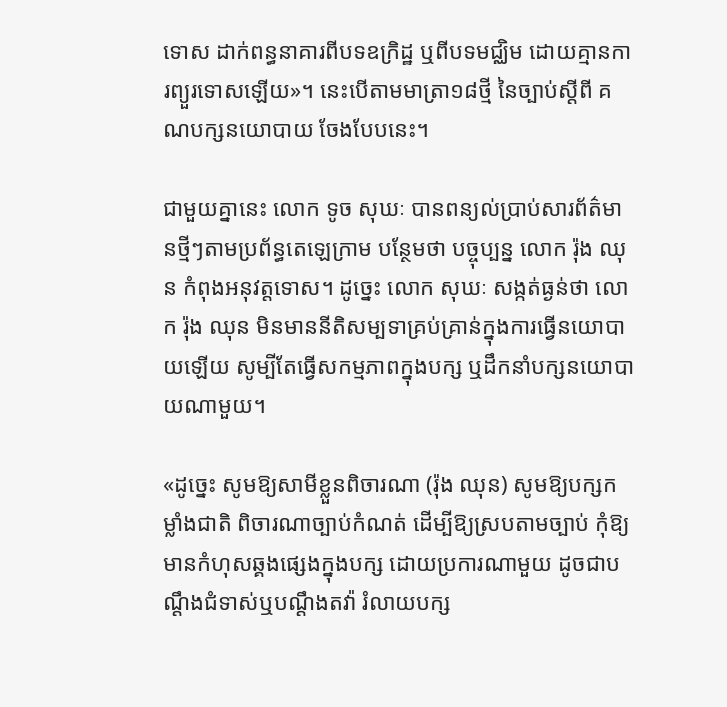ទោស ដាក់ពន្ធនាគារពីបទឧក្រិដ្ឋ ឬពីបទមជ្ឈិម ដោយគ្មានការព្យួរទោសឡើយ»។ នេះបើតាមមាត្រា១៨ថ្មី នៃច្បាប់ស្ដីពី គណបក្សនយោបាយ ចែងបែបនេះ។

ជាមួយគ្នានេះ លោក ទូច សុឃៈ បានពន្យល់ប្រាប់សារព័ត៌មានថ្មីៗតាមប្រព័ន្ធតេឡេក្រាម បន្ថែមថា បច្ចុប្បន្ន លោក រ៉ុង ឈុន កំពុងអនុវត្តទោស។ ដូច្នេះ លោក សុឃៈ សង្កត់ធ្ងន់ថា លោក រ៉ុង ឈុន មិនមាននីតិសម្បទាគ្រប់គ្រាន់ក្នុងការធ្វើនយោបាយឡើយ សូម្បីតែធ្វើសកម្មភាពក្នុងបក្ស ឬដឹកនាំបក្សនយោបាយណាមួយ។

«ដូច្នេះ សូមឱ្យសាមីខ្លួនពិចារណា (រ៉ុង ឈុន) សូមឱ្យបក្សកម្លាំងជាតិ ពិចារណាច្បាប់កំណត់ ដើម្បីឱ្យស្របតាមច្បាប់ កុំឱ្យមានកំហុសឆ្គងផ្សេងក្នុងបក្ស ដោយប្រការណាមួយ ដូចជាបណ្ដឹងជំទាស់ឬបណ្ដឹងតវ៉ា រំលាយបក្ស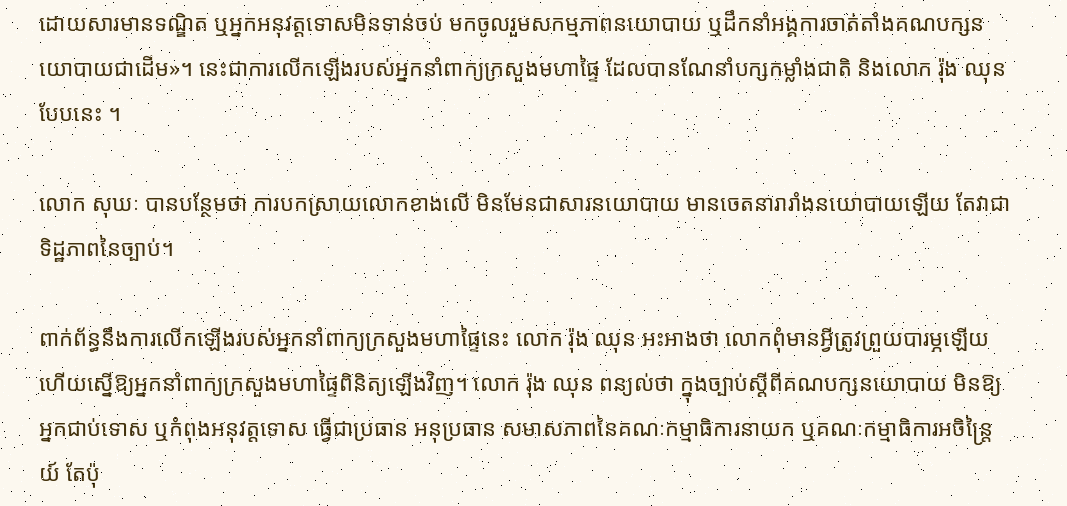ដោយសារមានទណ្ឌិត ឬអ្នកអនុវត្តទោសមិនទាន់ចប់ មកចូលរួមសកម្មភាពនយោបាយ ឬដឹកនាំអង្គការចាត់តាំងគណបក្សនយោបាយជាដើម»។ នេះជាការលើកឡើងរបស់អ្នកនាំពាក្យក្រសួងមហាផ្ទៃ ដែលបានណែនាំបក្សកម្លាំងជាតិ និងលោក រ៉ុង ឈុន បែបនេះ ។

លោក សុឃៈ បានបន្ថែមថា ការបកស្រាយលោកខាងលើ មិនមែនជាសារនយោបាយ មានចេតនារារាំងនយោបាយឡើយ តែវាជាទិដ្ឋភាពនៃច្បាប់។

ពាក់ព័ន្ធនឹងការលើកឡើងរបស់អ្នកនាំពាក្យក្រសួងមហាផ្ទៃនេះ លោក រ៉ុង ឈុន អះអាងថា លោកពុំមានអ្វីត្រូវព្រួយបារម្ភឡើយ ហើយស្នើឱ្យអ្នកនាំពាក្យក្រសួងមហាផ្ទៃពិនិត្យឡើងវិញ។ លោក រ៉ុង ឈុន ពន្យល់ថា ក្នុងច្បាប់ស្ដីពីគណបក្សនយោបាយ មិនឱ្យអ្នកជាប់ទោស ឬកំពុងអនុវត្តទោស ធ្វើជាប្រធាន អនុប្រធាន សមាសភាពនៃគណៈកម្មាធិការនាយក ឬគណៈកម្មាធិការអចិន្រ្តៃយ៍ តែប៉ុ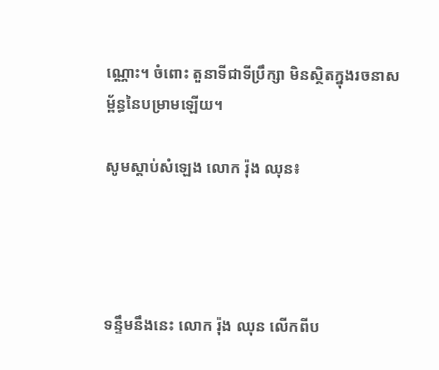ណ្ណោះ។ ចំពោះ តួនាទីជាទីប្រឹក្សា មិនស្ថិតក្នុងរចនាសម្ព័ន្ធនៃបម្រាមឡើយ។

សូមស្ដាប់សំឡេង លោក រ៉ុង ឈុន៖




ទន្ទឹមនឹងនេះ លោក រ៉ុង ឈុន លើកពីប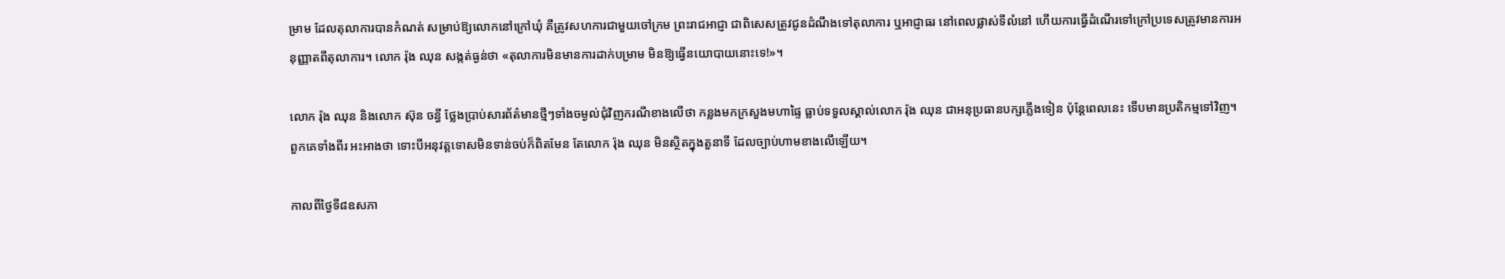ម្រាម ដែលតុលាការបានកំណត់ សម្រាប់ឱ្យលោកនៅក្រៅឃុំ គឺត្រូវសហការជាមួយចៅក្រម ព្រះរាជអាជ្ញា ជាពិសេសត្រូវជូនដំណឹងទៅតុលាការ ឬអាជ្ញាធរ នៅពេលផ្លាស់ទីលំនៅ ហើយការធ្វើដំណើរទៅក្រៅប្រទេសត្រូវមានការអនុញ្ញាតពីតុលាការ។ លោក រ៉ុង ឈុន សង្កត់ធ្ងន់ថា «តុលាការមិនមានការដាក់បម្រាម មិនឱ្យធ្វើនយោបាយនោះទេ!»។

លោក រ៉ុង ឈុន និងលោក ស៊ុន ចន្ធី ថ្លែងប្រាប់សារព័ត៌មានថ្មីៗទាំងចម្ងល់ជុំវិញករណីខាងលើថា កន្លងមកក្រសួងមហាផ្ទៃ ធ្លាប់ទទួលស្គាល់លោក រ៉ុង ឈុន ជាអនុប្រធានបក្សភ្លើងទៀន ប៉ុន្តែពេលនេះ ទើបមានប្រតិកម្មទៅវិញ។ ពួកគេទាំងពីរ អះអាងថា ទោះបីអនុវត្តទោសមិនទាន់ចប់ក៏ពិតមែន តែលោក រ៉ុង ឈុន មិនស្ថិតក្នុងតួនាទី ដែលច្បាប់ហាមខាងលើឡើយ។

កាលពីថ្ងៃទី៨ឧសភា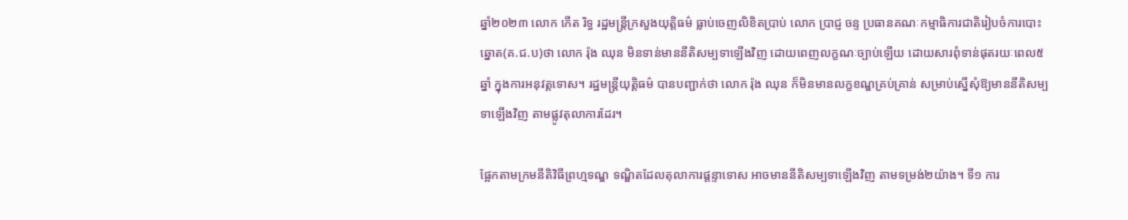ឆ្នាំ២០២៣ លោក កើត រិទ្ធ រដ្ឋមន្ត្រីក្រសួងយុត្តិធម៌ ធ្លាប់ចេញលិខិតប្រាប់ លោក ប្រាជ្ញ ចន្ទ ប្រធានគណៈកម្មាធិការជាតិរៀបចំការបោះឆ្នោត(គ.ជ.ប)ថា លោក រ៉ុង ឈុន មិនទាន់មាននីតិសម្បទាឡើងវិញ ដោយពេញលក្ខណៈច្បាប់ឡើយ ដោយសារពុំទាន់ផុតរយៈពេល៥ឆ្នាំ ក្នុងការអនុវត្តទោស។ រដ្ឋមន្រ្តីយុត្តិធម៌ បានបញ្ជាក់ថា លោក រ៉ុង ឈុន ក៏មិនមានលក្ខខណ្ឌគ្រប់គ្រាន់ សម្រាប់ស្នើសុំឱ្យមាននីតិសម្បទាឡើងវិញ តាមផ្លូវតុលាការដែរ។

ផ្អែកតាមក្រមនីតិវិធីព្រហ្មទណ្ឌ ទណ្ឌិតដែលតុលាការផ្ដន្ទាទោស អាចមាននីតិសម្បទាឡើងវិញ តាមទម្រង់២យ៉ាង។ ទី១ ការ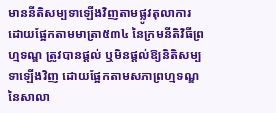មាននីតិសម្បទាឡើងវិញតាមផ្លូវតុលាការ ដោយផ្អែកតាមមាត្រា៥៣៤ នៃក្រមនីតិវិធីព្រហ្មទណ្ឌ ត្រូវបានផ្ដល់ ឬមិនផ្ដល់ឱ្យនិតិសម្បទាឡើងវិញ ដោយផ្អែកតាមសភាព្រហ្មទណ្ឌនៃសាលា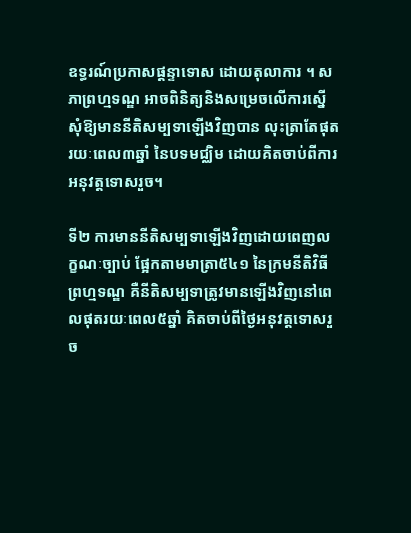ឧទ្ធរណ៍ប្រកាសផ្តន្ទាទោស ដោយតុលាការ ។ សភាព្រហ្មទណ្ឌ អាចពិនិត្យនិងសម្រេចលើការស្នើសុំឱ្យមាននីតិសម្បទាឡើងវិញបាន លុះត្រាតែផុតរយៈពេល៣ឆ្នាំ នៃបទមជ្ឈិម ដោយគិតចាប់ពីការអនុវត្តទោសរួច។

ទី២ ការមាននីតិសម្បទាឡើងវិញដោយពេញលក្ខណៈច្បាប់ ផ្អែកតាមមាត្រា៥៤១ នៃក្រមនីតិវិធីព្រហ្មទណ្ឌ គឺនីតិសម្បទាត្រូវមានឡើងវិញនៅពេលផុតរយៈពេល៥ឆ្នាំ គិតចាប់ពីថ្ងៃអនុវត្តទោសរួច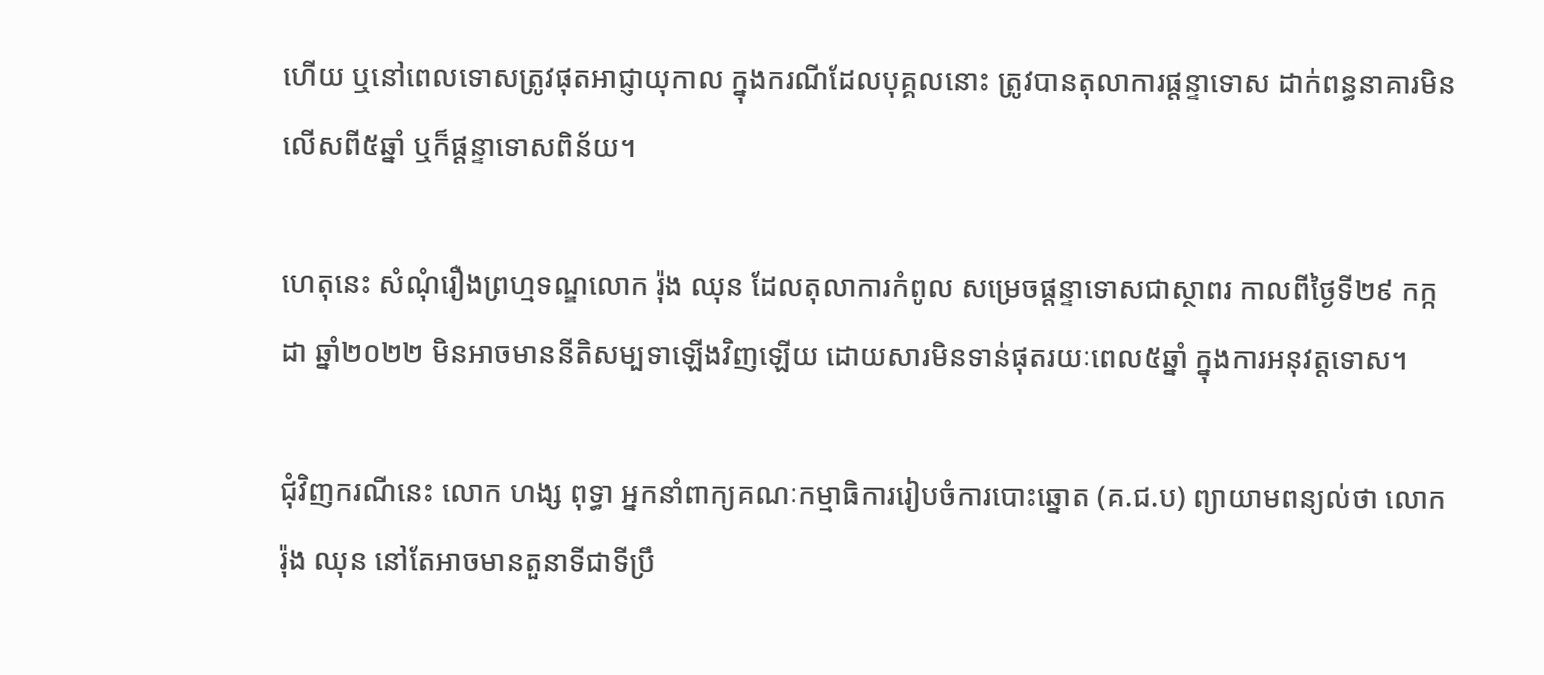ហើយ ឬនៅពេលទោសត្រូវផុតអាជ្ញាយុកាល ក្នុងករណីដែលបុគ្គលនោះ ត្រូវបានតុលាការផ្ដន្ទាទោស ដាក់ពន្ធនាគារមិនលើសពី៥ឆ្នាំ ឬក៏ផ្ដន្ទាទោសពិន័យ។

ហេតុនេះ សំណុំរឿងព្រហ្មទណ្ឌលោក រ៉ុង ឈុន ដែលតុលាការកំពូល សម្រេចផ្ដន្ទាទោសជាស្ថាពរ កាលពីថ្ងៃទី២៩ កក្កដា ឆ្នាំ២០២២ មិនអាចមាននីតិសម្បទាឡើងវិញឡើយ ដោយសារមិនទាន់ផុតរយៈពេល៥ឆ្នាំ ក្នុងការអនុវត្តទោស។

ជុំវិញករណីនេះ លោក ហង្ស ពុទ្ធា អ្នកនាំពាក្យគណៈកម្មាធិការរៀបចំការបោះឆ្នោត (គ.ជ.ប) ព្យាយាមពន្យល់ថា លោក រ៉ុង ឈុន នៅតែអាចមានតួនាទីជាទីប្រឹ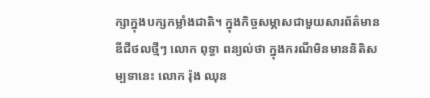ក្សាក្នុងបក្សកម្លាំងជាតិ។ ក្នុងកិច្ចសម្ភាសជាមួយសារព័ត៌មានឌីជីថលថ្មីៗ លោក ពុទ្ធា ពន្យល់ថា ក្នុងករណីមិនមាននិតិសម្បទានេះ លោក រ៉ុង ឈុន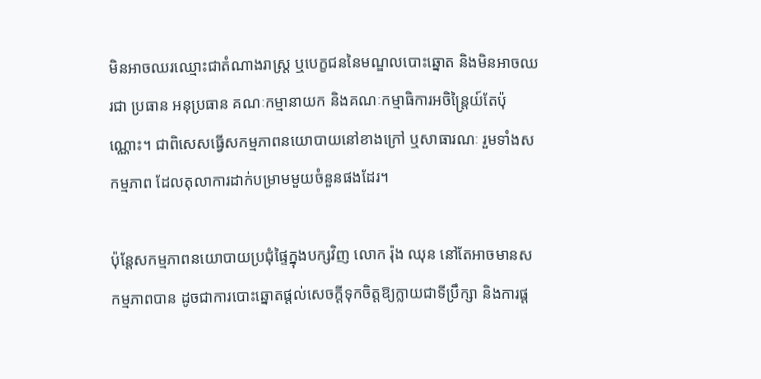មិនអាចឈរឈ្មោះជាតំណាងរាស្រ្ត ឬបេក្ខជននៃមណ្ឌលបោះឆ្នោត និងមិនអាចឈរជា ប្រធាន អនុប្រធាន គណៈកម្មានាយក និងគណៈកម្មាធិការអចិន្រ្តៃយ៍តែប៉ុណ្ណោះ។ ជាពិសេសធ្វើសកម្មភាពនយោបាយនៅខាងក្រៅ ឬសាធារណៈ រួមទាំងសកម្មភាព ដែលតុលាការដាក់បម្រាមមួយចំនួនផងដែរ។

ប៉ុន្តែសកម្មភាពនយោបាយប្រជុំផ្ទៃក្នុងបក្សវិញ លោក រ៉ុង ឈុន នៅតែអាចមានសកម្មភាពបាន ដូចជាការបោះឆ្នោតផ្ដល់សេចក្ដីទុកចិត្តឱ្យក្លាយជាទីប្រឹក្សា និងការផ្ដ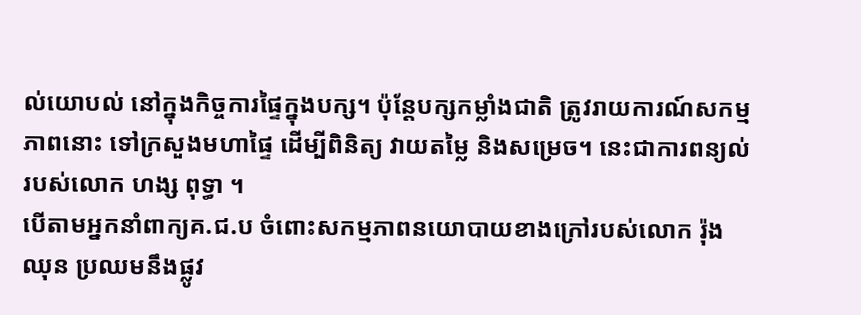ល់យោបល់ នៅក្នុងកិច្ចការផ្ទៃក្នុងបក្ស។ ប៉ុន្តែបក្សកម្លាំងជាតិ ត្រូវរាយការណ៍សកម្មភាពនោះ ទៅក្រសួងមហាផ្ទៃ ដើម្បីពិនិត្យ វាយតម្លៃ និងសម្រេច។ នេះជាការពន្យល់របស់លោក ហង្ស ពុទ្ធា ។
បើតាមអ្នកនាំពាក្យគ.ជ.ប ចំពោះសកម្មភាពនយោបាយខាងក្រៅរបស់លោក រ៉ុង ឈុន ប្រឈមនឹងផ្លូវ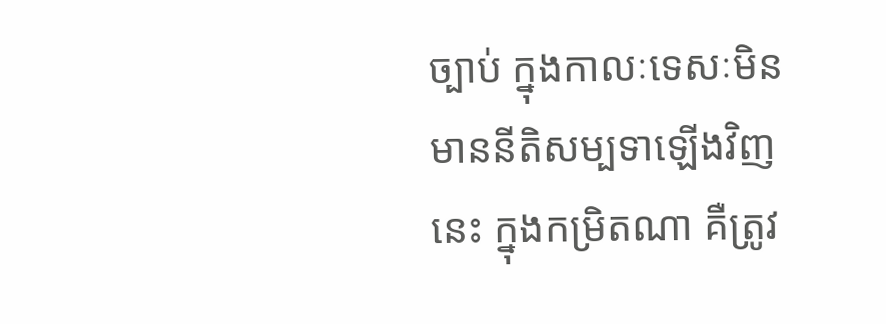ច្បាប់ ក្នុងកាលៈទេសៈមិនមាននីតិសម្បទាឡើងវិញនេះ ក្នុងកម្រិតណា គឺត្រូវ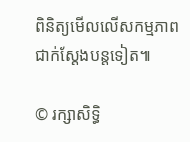ពិនិត្យមើលលើសកម្មភាពជាក់ស្ដែងបន្តទៀត៕

© រក្សាសិទ្ធិ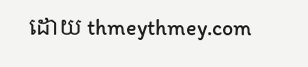ដោយ thmeythmey.com